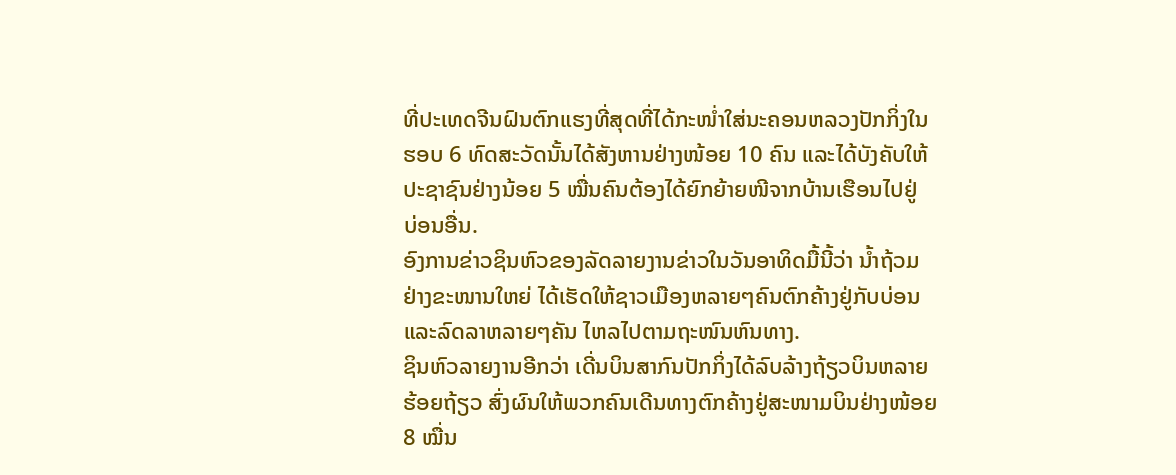ທີ່ປະເທດຈີນຝົນຕົກແຮງທີ່ສຸດທີ່ໄດ້ກະໜໍ່າໃສ່ນະຄອນຫລວງປັກກິ່ງໃນ
ຮອບ 6 ທົດສະວັດນັ້ນໄດ້ສັງຫານຢ່າງໜ້ອຍ 10 ຄົນ ແລະໄດ້ບັງຄັບໃຫ້
ປະຊາຊົນຢ່າງນ້ອຍ 5 ໝື່ນຄົນຕ້ອງໄດ້ຍົກຍ້າຍໜີຈາກບ້ານເຮືອນໄປຢູ່
ບ່ອນອື່ນ.
ອົງການຂ່າວຊິນຫົວຂອງລັດລາຍງານຂ່າວໃນວັນອາທິດມື້ນີ້ວ່າ ນໍ້າຖ້ວມ
ຢ່າງຂະໜານໃຫຍ່ ໄດ້ເຮັດໃຫ້ຊາວເມືອງຫລາຍໆຄົນຕົກຄ້າງຢູ່ກັບບ່ອນ
ແລະລົດລາຫລາຍໆຄັນ ໄຫລໄປຕາມຖະໜົນຫົນທາງ.
ຊິນຫົວລາຍງານອີກວ່າ ເດີ່ນບິນສາກົນປັກກິ່ງໄດ້ລົບລ້າງຖ້ຽວບິນຫລາຍ
ຮ້ອຍຖ້ຽວ ສົ່ງຜົນໃຫ້ພວກຄົນເດີນທາງຕົກຄ້າງຢູ່ສະໜາມບິນຢ່າງໜ້ອຍ
8 ໝື່ນ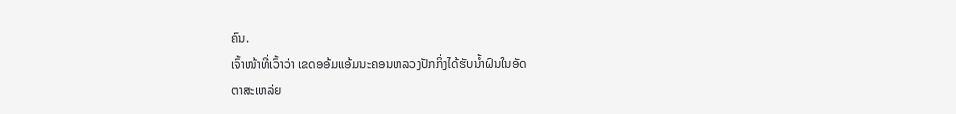ຄົນ.
ເຈົ້າໜ້າທີ່ເວົ້າວ່າ ເຂດອອ້ມແອ້ມນະຄອນຫລວງປັກກິ່ງໄດ້ຮັບນໍ້າຝົນໃນອັດ
ຕາສະເຫລ່ຍ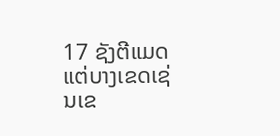17 ຊັງຕີແມດ ແຕ່ບາງເຂດເຊ່ນເຂ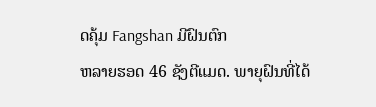ດຄຸ້ມ Fangshan ມີຝົນຕົກ
ຫລາຍຮອດ 46 ຊັງຕີແມດ. ພາຍຸຝົນທີ່ໄດ້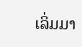ເລິ່ມມາ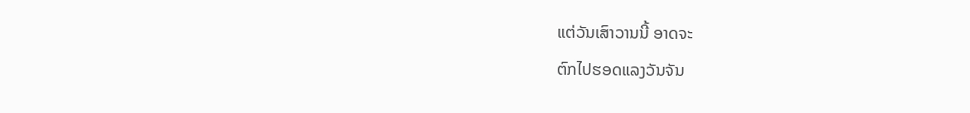ແຕ່ວັນເສົາວານນີ້ ອາດຈະ
ຕົກໄປຮອດແລງວັນຈັນ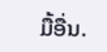ມື້ອື່ນ.